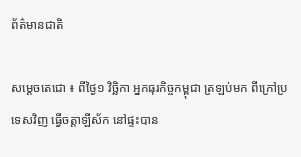ព័ត៌មានជាតិ

សម្ដេចតេជោ ៖ ពីថ្ងៃ១ វិច្ឆិកា អ្នកធុរកិច្ចកម្ពុជា ត្រឡប់មក ពីក្រៅប្រទេសវិញ ធ្វើចត្តាឡីស័ក នៅផ្ទះបាន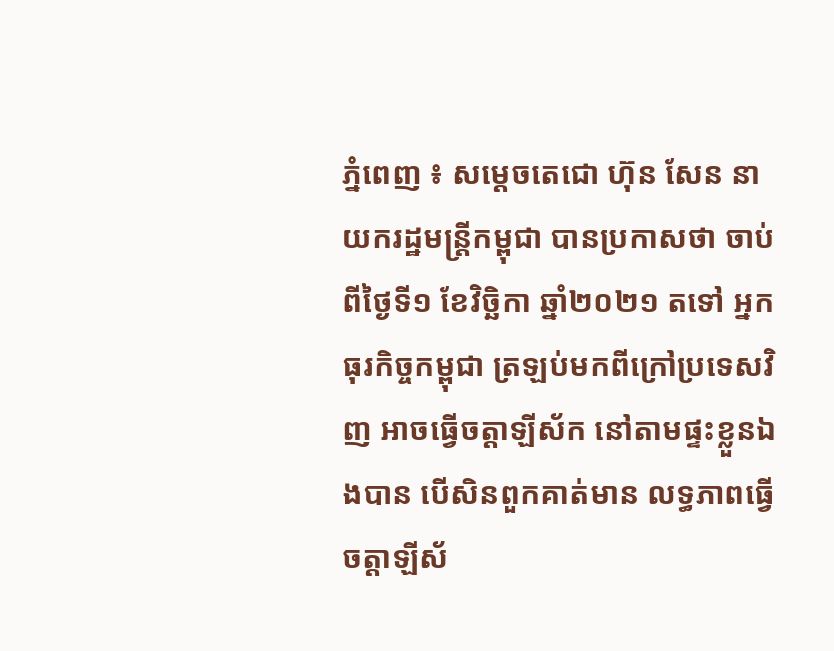ភ្នំពេញ ៖ សម្តេចតេជោ ហ៊ុន សែន នាយករដ្ឋមន្ត្រីកម្ពុជា បានប្រកាសថា ចាប់ពីថ្ងៃទី១ ខែវិច្ឆិកា ឆ្នាំ២០២១ តទៅ អ្នកធុរកិច្ចកម្ពុជា ត្រឡប់មកពីក្រៅប្រទេសវិញ អាចធ្វើចត្តាឡីស័ក នៅតាមផ្ទះខ្លួនឯងបាន បើសិនពួកគាត់មាន លទ្ធភាពធ្វើចត្តាឡីស័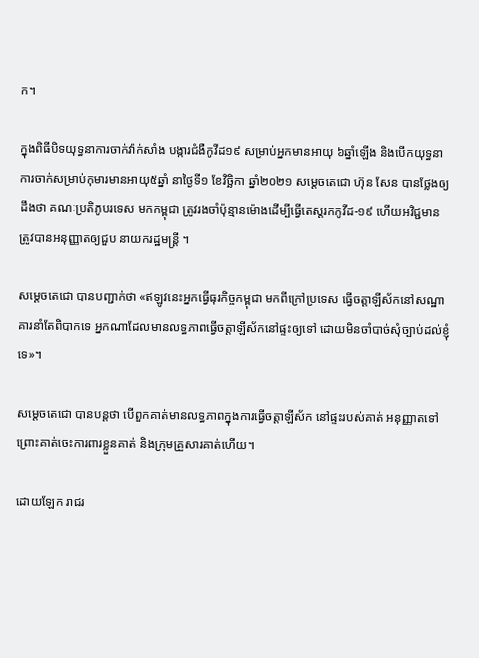ក។

ក្នុងពិធីបិទយុទ្ធនាការចាក់វ៉ាក់សាំង បង្ការជំងឺកូវីដ១៩ សម្រាប់អ្នកមានអាយុ ៦ឆ្នាំឡើង និងបើកយុទ្ធនាការចាក់សម្រាប់កុមារមានអាយុ៥ឆ្នាំ នាថ្ងៃទី១ ខែវិច្ឆិកា ឆ្នាំ២០២១ សម្ដេចតេជោ ហ៊ុន សែន បានថ្លែងឲ្យដឹងថា គណៈប្រតិភូបរទេស មកកម្ពុជា ត្រូវរងចាំប៉ុន្មានម៉ោងដើម្បីធ្វើតេស្ដរកកូវីដ-១៩ ហើយអវិជ្ជមាន ត្រូវបានអនុញ្ញាតឲ្យជួប នាយករដ្ឋមន្ដ្រី ។

សម្ដេចតេជោ បានបញ្ជាក់ថា «ឥឡូវនេះអ្នកធ្វើធុរកិច្ចកម្ពុជា មកពីក្រៅប្រទេស ធ្វើចត្តាឡីស័កនៅសណ្ឋាគារនាំតែពិបាកទេ អ្នកណាដែលមានលទ្ធភាពធ្វើចត្តាឡីស័កនៅផ្ទះឲ្យទៅ ដោយមិនចាំបាច់សុំច្បាប់ដល់ខ្ញុំទេ»។

សម្ដេចតេជោ បានបន្ដថា បើពួកគាត់មានលទ្ធភាពក្នុងការធ្វើចត្តាឡីស័ក នៅផ្ទះរបស់គាត់ អនុញ្ញាតទៅ ព្រោះគាត់ចេះការពារខ្លួនគាត់ និងក្រុមគ្រួសារគាត់ហើយ។

ដោយឡែក រាជរ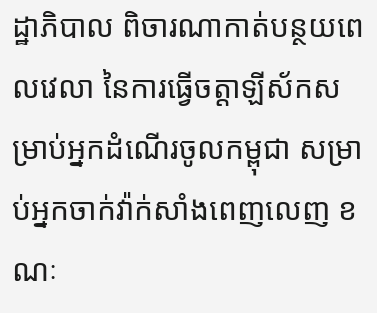ដ្ឋាភិបាល ពិចារណាកាត់បន្ថយពេលវេលា នៃការធ្វើចត្តាឡីស័កសម្រាប់អ្នកដំណើរចូលកម្ពុជា សម្រាប់អ្នកចាក់វ៉ាក់សាំងពេញលេញ ខណៈ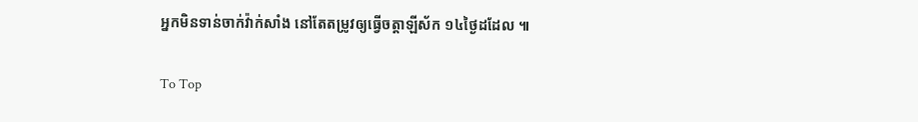អ្នកមិនទាន់ចាក់វ៉ាក់សាំង នៅតែតម្រូវឲ្យធ្វើចត្តាឡីស័ក ១៤ថ្ងៃដដែល ៕

To Top